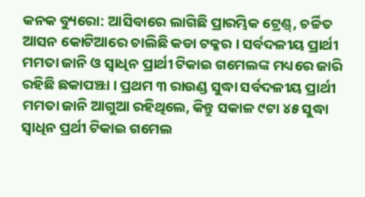କନକ ବ୍ୟୁରୋ: ଆସିବାରେ ଲାଗିଛି ପ୍ରାରମ୍ଭିକ ଟ୍ରେଣ୍ଡ୍, ଚର୍ଚ୍ଚିତ ଆସନ କୋଟିଆରେ ଚାଲିଛି କଡା ଟକ୍କର । ସର୍ବଦଳୀୟ ପ୍ରାର୍ଥୀ ମମତା ଜାନି ଓ ସ୍ୱାଧିନ ପ୍ରାର୍ଥୀ ଟିକାଇ ଗମେଲଙ୍କ ମଧ୍ୟରେ ଜାରି ରହିଛି ଛକାପଞ୍ଝା । ପ୍ରଥମ ୩ ରାଉଣ୍ଡ ସୁଦ୍ଧା ସର୍ବଦଳୀୟ ପ୍ରାର୍ଥୀ ମମତା ଜାନି ଆଗୁଆ ରହିଥିଲେ, କିନ୍ତୁ ସକାଳ ୯ଟା ୪୫ ସୁଦ୍ଧା ସ୍ୱାଧିନ ପ୍ରର୍ଥୀ ଟିକାଇ ଗମେଲ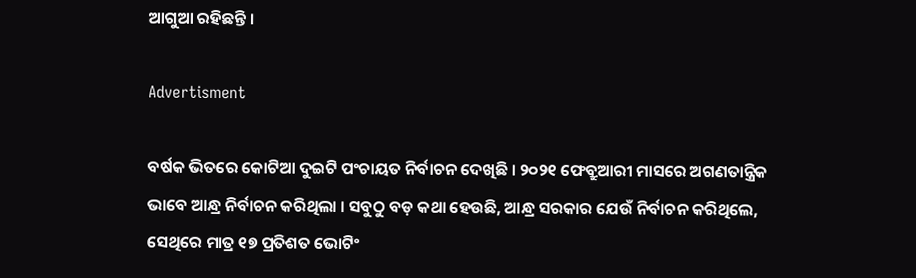ଆଗୁଆ ରହିଛନ୍ତି ।

Advertisment

ବର୍ଷକ ଭିତରେ କୋଟିଆ ଦୁଇଟି ପଂଚାୟତ ନିର୍ବାଚନ ଦେଖିଛି । ୨୦୨୧ ଫେବ୍ରୁଆରୀ ମାସରେ ଅଗଣତାନ୍ତ୍ରିକ ଭାବେ ଆନ୍ଧ୍ର ନିର୍ବାଚନ କରିଥିଲା । ସବୁଠୁ ବଡ଼ କଥା ହେଉଛି, ଆନ୍ଧ୍ର ସରକାର ଯେଉଁ ନିର୍ବାଚନ କରିଥିଲେ, ସେଥିରେ ମାତ୍ର ୧୭ ପ୍ରତିଶତ ଭୋଟିଂ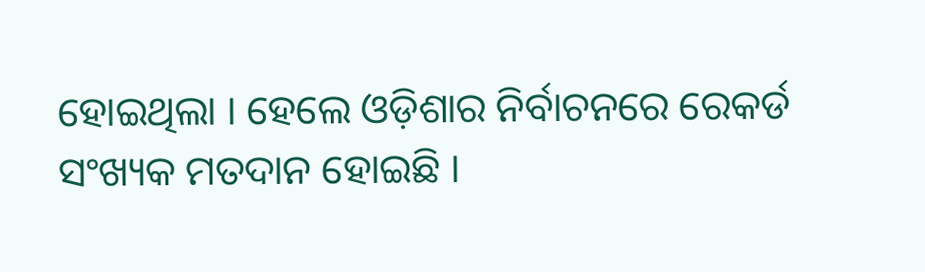ହୋଇଥିଲା । ହେଲେ ଓଡ଼ିଶାର ନିର୍ବାଚନରେ ରେକର୍ଡ ସଂଖ୍ୟକ ମତଦାନ ହୋଇଛି ।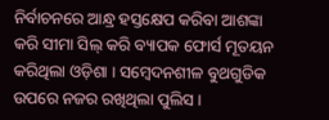ନିର୍ବାଚନରେ ଆନ୍ଧ୍ର ହସ୍ତକ୍ଷେପ କରିବା ଆଶଙ୍କା କରି ସୀମା ସିଲ୍ କରି ବ୍ୟାପକ ଫୋର୍ସ ମୂତୟନ କରିଥିଲା ଓଡ଼ିଶା । ସମ୍ବେଦନଶୀଳ ବୁଥଗୁଡିକ ଉପରେ ନଜର ରଖିଥିଲା ପୁଲିସ ।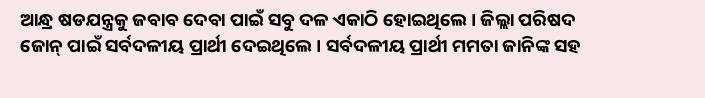ଆନ୍ଧ୍ର ଷଡଯନ୍ତ୍ରକୁ ଜବାବ ଦେବା ପାଇଁ ସବୁ ଦଳ ଏକାଠି ହୋଇଥିଲେ । ଜିଲ୍ଲା ପରିଷଦ ଜୋନ୍ ପାଇଁ ସର୍ବଦଳୀୟ ପ୍ରାର୍ଥୀ ଦେଇଥିଲେ । ସର୍ବଦଳୀୟ ପ୍ରାର୍ଥୀ ମମତା ଜାନିଙ୍କ ସହ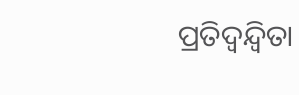ପ୍ରତିଦ୍ୱନ୍ଦ୍ୱିତା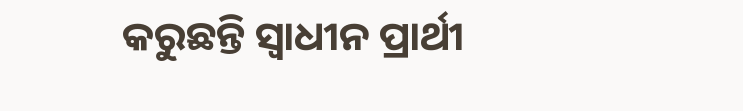କରୁଛନ୍ତି ସ୍ୱାଧୀନ ପ୍ରାର୍ଥୀ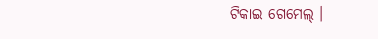ଟିକାଇ ଗେମେଲ୍ ।